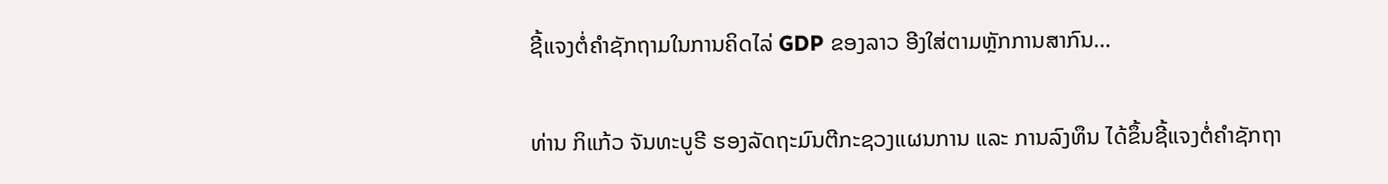ຊີ້ແຈງຕໍ່ຄຳຊັກຖາມໃນການຄິດໄລ່ GDP ຂອງລາວ ອີງໃສ່ຕາມຫຼັກການສາກົນ…

ທ່ານ ກິແກ້ວ ຈັນທະບູຣີ ຮອງລັດຖະມົນຕີກະຊວງແຜນການ ແລະ ການລົງທຶນ ໄດ້ຂຶ້ນຊີ້ແຈງຕໍ່ຄຳຊັກຖາ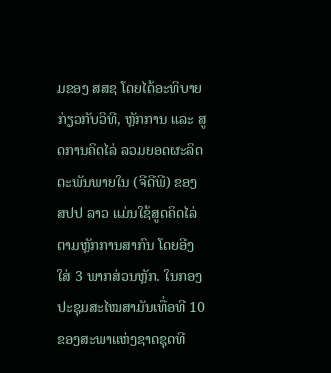ມຂອງ ສສຊ ໂດຍໄດ້ອະທິບາຍ ກ່ຽວກັບວິທີ, ຫຼັກການ ແລະ ສູດການຄິດໄລ່ ລວມຍອດຜະລິດຕະພັນພາຍໃນ (ຈີດີພີ) ຂອງ ສປປ ລາວ ແມ່ນໃຊ້ສູດຄິດໄລ່ຕາມຫຼັກການສາກົນ ໂດຍອີງໃສ່ 3 ພາກສ່ວນຫຼັກ. ໃນກອງປະຊຸມສະໄໝສາມັນເທື່ອທີ 10 ຂອງສະພາແຫ່ງຊາດຊຸດທີ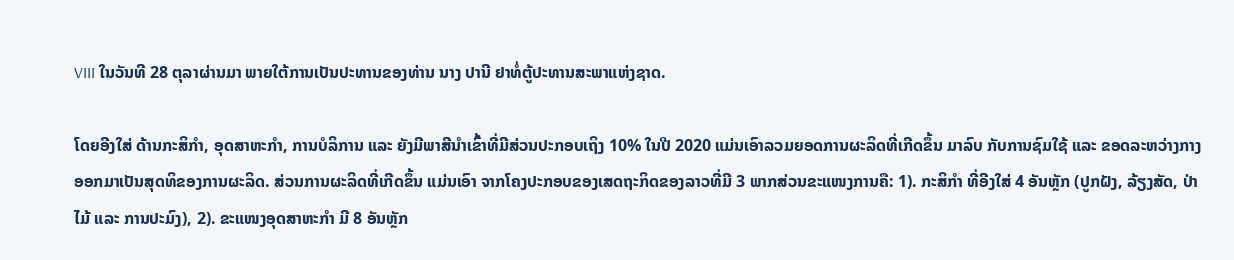VIII ໃນວັນທີ 28 ຕຸລາຜ່ານມາ ພາຍໃຕ້ການເປັນປະທານຂອງທ່ານ ນາງ ປານີ ຢາທໍ່ຕູ້ປະທານສະພາແຫ່ງຊາດ.

ໂດຍອີງໃສ່ ດ້ານກະສິກຳ, ອຸດສາຫະກຳ, ການບໍລິການ ແລະ ຍັງມີພາສີນຳເຂົ້າທີ່ມີສ່ວນປະກອບເຖິງ 10% ໃນປີ 2020 ແມ່ນເອົາລວມຍອດການຜະລິດທີ່ເກີດຂຶ້ນ ມາລົບ ກັບການຊົມໃຊ້ ແລະ ຂອດລະຫວ່າງກາງ ອອກມາເປັນສຸດທິຂອງການຜະລິດ. ສ່ວນການຜະລິດທີ່ເກີດຂຶ້ນ ແມ່ນເອົາ ຈາກໂຄງປະກອບຂອງເສດຖະກິດຂອງລາວທີ່ມີ 3 ພາກສ່ວນຂະແໜງການຄື: 1). ກະສິກຳ ທີ່ອີງໃສ່ 4 ອັນຫຼັກ (ປູກຝັງ, ລ້ຽງສັດ, ປ່າໄມ້ ແລະ ການປະມົງ), 2). ຂະແໜງອຸດສາຫະກໍາ ມີ 8 ອັນຫຼັກ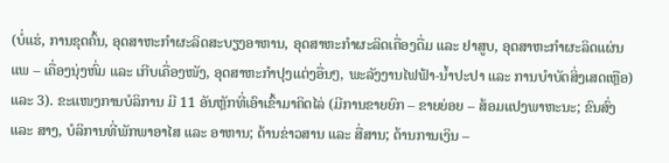(ບໍ່ແຮ່, ການຂຸດຄົ້ນ, ອຸດສາຫະກໍາຜະລິດສະບຽງອາຫານ, ອຸດສາຫະກໍາຜະລິດເຄື່ອງດື່ມ ແລະ ຢາສູບ, ອຸດສາຫະກໍາຜະລິດແຜ່ນແພ – ເຄື່ອງນຸ່ງຫົ່ມ ແລະ ເກີບເຄື່ອງໜັງ, ອຸດສາຫະກໍາປຸງແຕ່ງອື່ນໆ, ພະລັງງານໄຟຟ້າ-ນໍ້າປະປາ ແລະ ການບໍາບັດສິ່ງເສດເຫຼືອ) ແລະ 3). ຂະແໜງການບໍລິການ ມີ 11 ອັນຫຼັກທີ່ເອົາເຂົ້າມາຄິດໄລ່ (ມີການຂາຍຍົກ – ຂາຍຍ່ອຍ – ສ້ອມແປງພາຫະນະ; ຂົນສົ່ງ ແລະ ສາງ, ບໍລິການທີ່ພັກພາອາໄສ ແລະ ອາຫານ; ດ້ານຂ່າວສານ ແລະ ສື່ສານ; ດ້ານການເງິນ –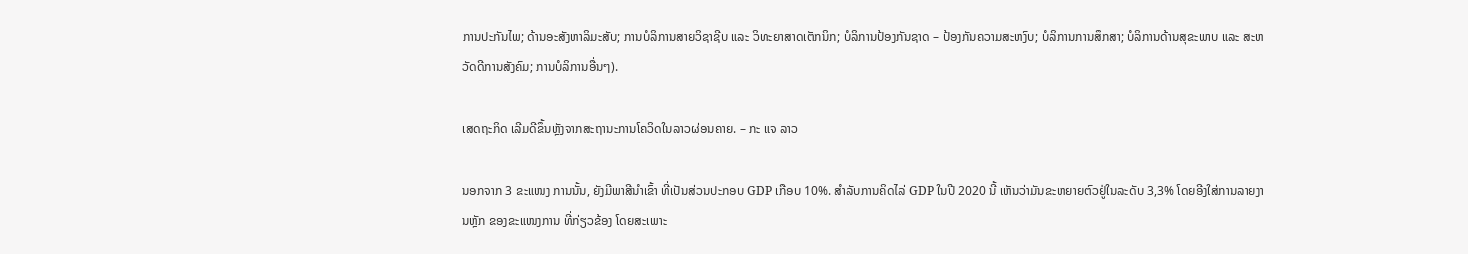ການປະກັນໄພ; ດ້ານອະສັງຫາລິມະສັບ; ການບໍລິການສາຍວິຊາຊີບ ແລະ ວິທະຍາສາດເຕັກນິກ; ບໍລິການປ້ອງກັນຊາດ – ປ້ອງກັນຄວາມສະຫງົບ; ບໍລິການການສຶກສາ; ບໍລິການດ້ານສຸຂະພາບ ແລະ ສະຫວັດດີການສັງຄົມ; ການບໍລິການອື່ນໆ).

ເສດຖະກິດ ເລີມດີຂຶ້ນຫຼັງຈາກສະຖານະການໂຄວິດໃນລາວຜ່ອນຄາຍ. – ກະ ແຈ ລາວ

ນອກຈາກ 3 ຂະແໜງ ການນັ້ນ, ຍັງມີພາສີນຳເຂົ້າ ທີ່ເປັນສ່ວນປະກອບ GDP ເກືອບ 10%. ສໍາລັບການຄິດໄລ່ GDP ໃນປີ 2020 ນີ້ ເຫັນວ່າມັນຂະຫຍາຍຕົວຢູ່ໃນລະດັບ 3,3% ໂດຍອີງໃສ່ການລາຍງານຫຼັກ ຂອງຂະແໜງການ ທີ່ກ່ຽວຂ້ອງ ໂດຍສະເພາະ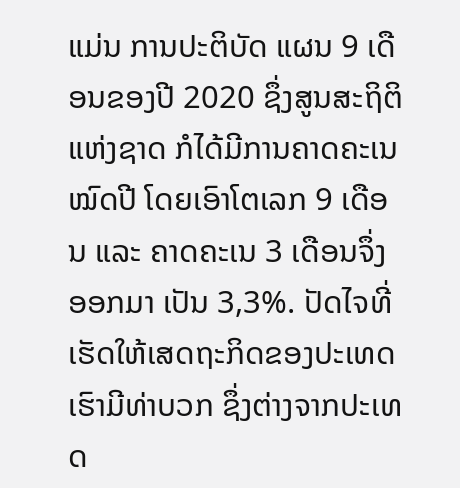ແມ່ນ ການປະຕິບັດ ແຜນ 9 ເດືອນຂອງປີ 2020 ຊຶ່ງສູນສະຖິຕິແຫ່ງຊາດ ກໍໄດ້ມີການຄາດຄະເນໝົດປີ ໂດຍເອົາໂຕເລກ 9 ເດືອນ ແລະ ຄາດຄະເນ 3 ເດືອນຈຶ່ງອອກມາ ເປັນ 3,3%. ປັດໄຈທີ່ເຮັດໃຫ້ເສດຖະກິດຂອງປະເທດເຮົາມີທ່າບວກ ຊຶ່ງຕ່າງຈາກປະເທດ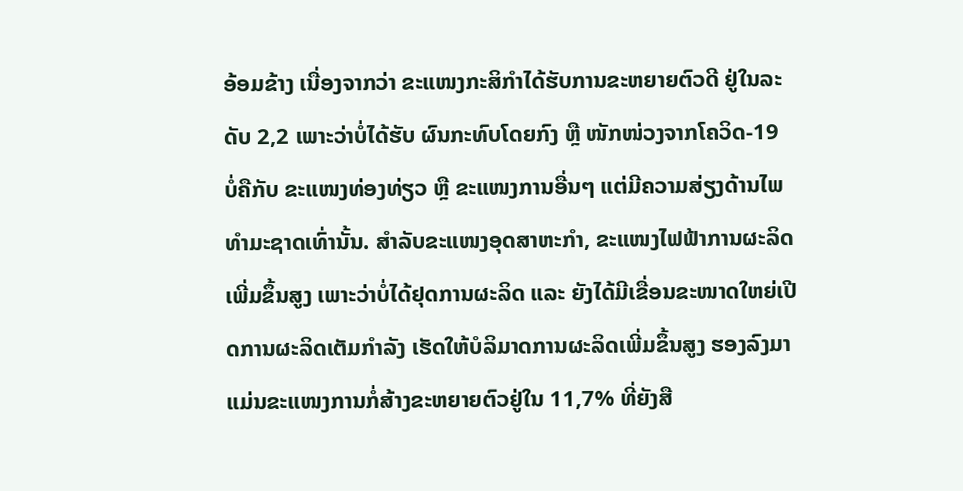ອ້ອມຂ້າງ ເນື່ອງຈາກວ່າ ຂະແໜງກະສິກຳໄດ້ຮັບການຂະຫຍາຍຕົວດີ ຢູ່ໃນລະດັບ 2,2 ເພາະວ່າບໍ່ໄດ້ຮັບ ຜົນກະທົບໂດຍກົງ ຫຼື ໜັກໜ່ວງຈາກໂຄວິດ-19 ບໍ່ຄືກັບ ຂະແໜງທ່ອງທ່ຽວ ຫຼື ຂະແໜງການອື່ນໆ ແຕ່ມີຄວາມສ່ຽງດ້ານໄພທຳມະຊາດເທົ່ານັ້ນ. ສຳລັບຂະແໜງອຸດສາຫະກຳ, ຂະແໜງໄຟຟ້າການຜະລິດເພີ່ມຂຶ້ນສູງ ເພາະວ່າບໍ່ໄດ້ຢຸດການຜະລິດ ແລະ ຍັງໄດ້ມີເຂື່ອນຂະໜາດໃຫຍ່ເປີດການຜະລິດເຕັມກຳລັງ ເຮັດໃຫ້ບໍລິມາດການຜະລິດເພີ່ມຂຶ້ນສູງ ຮອງລົງມາແມ່ນຂະແໜງການກໍ່ສ້າງຂະຫຍາຍຕົວຢູ່ໃນ 11,7% ທີ່ຍັງສື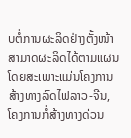ບຕໍ່ການຜະລິດຢ່າງຕັ້ງໜ້າ ສາມາດຜະລິດໄດ້ຕາມແຜນ ໂດຍສະເພາະແມ່ນໂຄງການສ້າງທາງລົດໄຟລາວ-ຈີນ, ໂຄງການກໍ່ສ້າງທາງດ່ວນ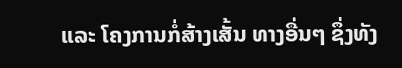ແລະ ໂຄງການກໍ່ສ້າງເສັ້ນ ທາງອື່ນໆ ຊຶ່ງທັງ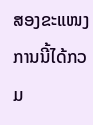ສອງຂະແໜງການນີ້ໄດ້ກວມ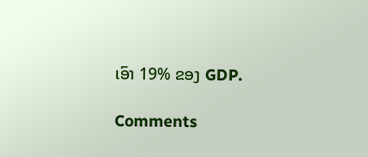ເອົາ 19% ຂອງ GDP.

Comments